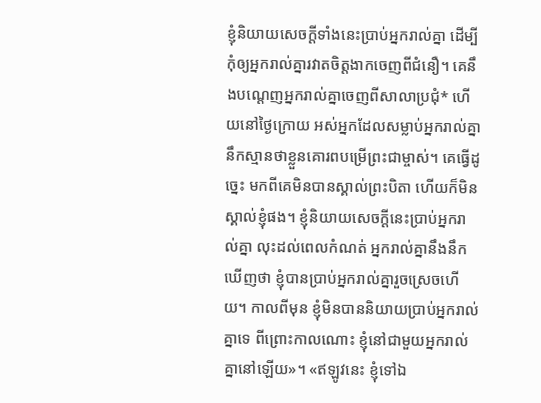ខ្ញុំនិយាយសេចក្ដីទាំងនេះប្រាប់អ្នករាល់គ្នា ដើម្បីកុំឲ្យអ្នករាល់គ្នារវាតចិត្តងាកចេញពីជំនឿ។ គេនឹងបណ្ដេញអ្នករាល់គ្នាចេញពីសាលាប្រជុំ* ហើយនៅថ្ងៃក្រោយ អស់អ្នកដែលសម្លាប់អ្នករាល់គ្នា នឹកស្មានថាខ្លួនគោរពបម្រើព្រះជាម្ចាស់។ គេធ្វើដូច្នេះ មកពីគេមិនបានស្គាល់ព្រះបិតា ហើយក៏មិនស្គាល់ខ្ញុំផង។ ខ្ញុំនិយាយសេចក្ដីនេះប្រាប់អ្នករាល់គ្នា លុះដល់ពេលកំណត់ អ្នករាល់គ្នានឹងនឹកឃើញថា ខ្ញុំបានប្រាប់អ្នករាល់គ្នារួចស្រេចហើយ។ កាលពីមុន ខ្ញុំមិនបាននិយាយប្រាប់អ្នករាល់គ្នាទេ ពីព្រោះកាលណោះ ខ្ញុំនៅជាមួយអ្នករាល់គ្នានៅឡើយ»។ «ឥឡូវនេះ ខ្ញុំទៅឯ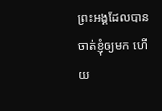ព្រះអង្គដែលបានចាត់ខ្ញុំឲ្យមក ហើយ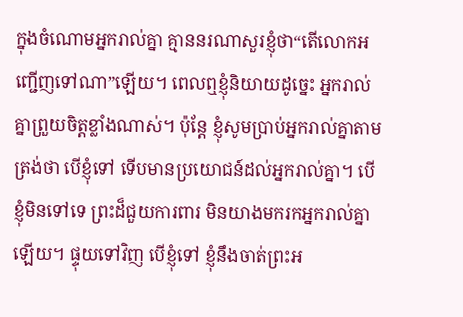ក្នុងចំណោមអ្នករាល់គ្នា គ្មាននរណាសួរខ្ញុំថា“តើលោកអញ្ជើញទៅណា”ឡើយ។ ពេលឮខ្ញុំនិយាយដូច្នេះ អ្នករាល់គ្នាព្រួយចិត្តខ្លាំងណាស់។ ប៉ុន្តែ ខ្ញុំសូមប្រាប់អ្នករាល់គ្នាតាមត្រង់ថា បើខ្ញុំទៅ ទើបមានប្រយោជន៍ដល់អ្នករាល់គ្នា។ បើខ្ញុំមិនទៅទេ ព្រះដ៏ជួយការពារ មិនយាងមករកអ្នករាល់គ្នាឡើយ។ ផ្ទុយទៅវិញ បើខ្ញុំទៅ ខ្ញុំនឹងចាត់ព្រះអ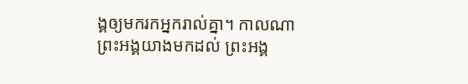ង្គឲ្យមករកអ្នករាល់គ្នា។ កាលណាព្រះអង្គយាងមកដល់ ព្រះអង្គ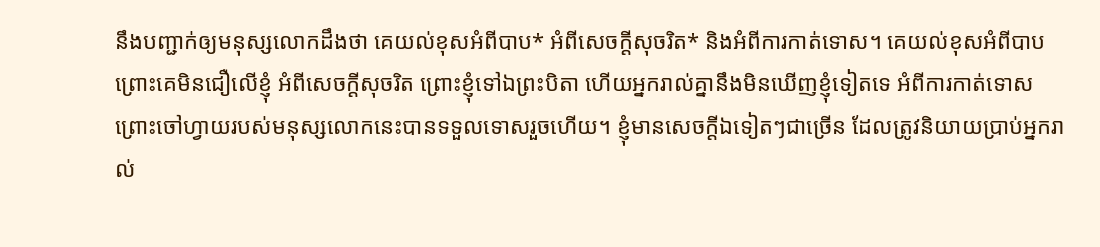នឹងបញ្ជាក់ឲ្យមនុស្សលោកដឹងថា គេយល់ខុសអំពីបាប* អំពីសេចក្ដីសុចរិត* និងអំពីការកាត់ទោស។ គេយល់ខុសអំពីបាប ព្រោះគេមិនជឿលើខ្ញុំ អំពីសេចក្ដីសុចរិត ព្រោះខ្ញុំទៅឯព្រះបិតា ហើយអ្នករាល់គ្នានឹងមិនឃើញខ្ញុំទៀតទេ អំពីការកាត់ទោស ព្រោះចៅហ្វាយរបស់មនុស្សលោកនេះបានទទួលទោសរួចហើយ។ ខ្ញុំមានសេចក្ដីឯទៀតៗជាច្រើន ដែលត្រូវនិយាយប្រាប់អ្នករាល់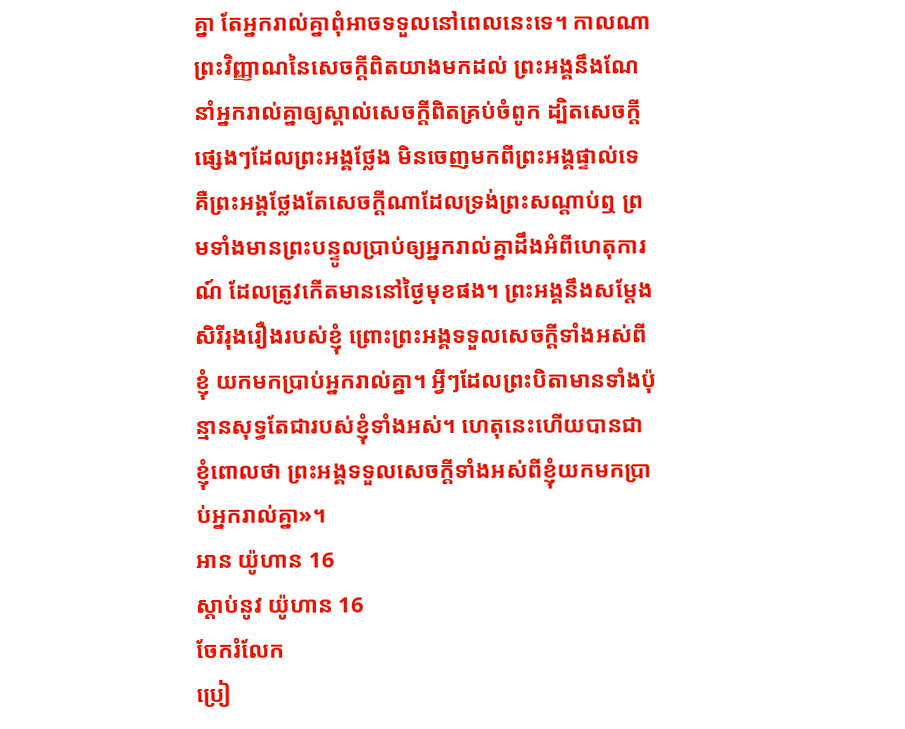គ្នា តែអ្នករាល់គ្នាពុំអាចទទួលនៅពេលនេះទេ។ កាលណាព្រះវិញ្ញាណនៃសេចក្ដីពិតយាងមកដល់ ព្រះអង្គនឹងណែនាំអ្នករាល់គ្នាឲ្យស្គាល់សេចក្ដីពិតគ្រប់ចំពូក ដ្បិតសេចក្ដីផ្សេងៗដែលព្រះអង្គថ្លែង មិនចេញមកពីព្រះអង្គផ្ទាល់ទេ គឺព្រះអង្គថ្លែងតែសេចក្ដីណាដែលទ្រង់ព្រះសណ្ដាប់ឮ ព្រមទាំងមានព្រះបន្ទូលប្រាប់ឲ្យអ្នករាល់គ្នាដឹងអំពីហេតុការណ៍ ដែលត្រូវកើតមាននៅថ្ងៃមុខផង។ ព្រះអង្គនឹងសម្តែងសិរីរុងរឿងរបស់ខ្ញុំ ព្រោះព្រះអង្គទទួលសេចក្ដីទាំងអស់ពីខ្ញុំ យកមកប្រាប់អ្នករាល់គ្នា។ អ្វីៗដែលព្រះបិតាមានទាំងប៉ុន្មានសុទ្ធតែជារបស់ខ្ញុំទាំងអស់។ ហេតុនេះហើយបានជាខ្ញុំពោលថា ព្រះអង្គទទួលសេចក្ដីទាំងអស់ពីខ្ញុំយកមកប្រាប់អ្នករាល់គ្នា»។
អាន យ៉ូហាន 16
ស្ដាប់នូវ យ៉ូហាន 16
ចែករំលែក
ប្រៀ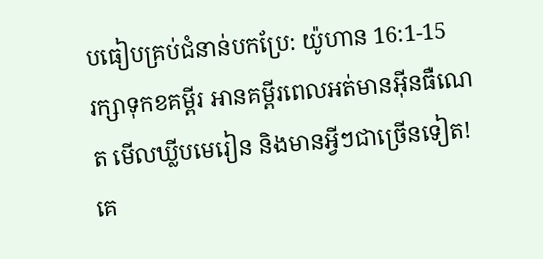បធៀបគ្រប់ជំនាន់បកប្រែ: យ៉ូហាន 16:1-15
រក្សាទុកខគម្ពីរ អានគម្ពីរពេលអត់មានអ៊ីនធឺណេត មើលឃ្លីបមេរៀន និងមានអ្វីៗជាច្រើនទៀត!
គេ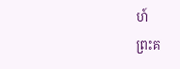ហ៍
ព្រះគ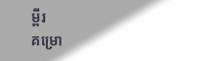ម្ពីរ
គម្រោ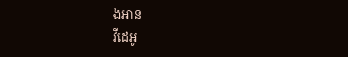ងអាន
វីដេអូ